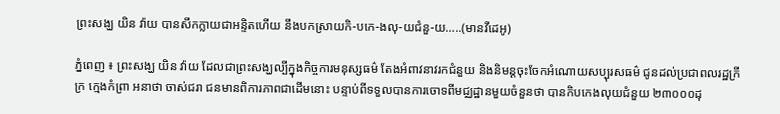ព្រះសង្ឃ យិន វ៉ាយ បានសឹកក្លាយជាអន្ទិតហើយ នឹងបកស្រាយកិ-បកេ-ងលុ-យជំនួ-យ…..(មានវីដេអូ)

ភ្នំពេញ ៖ ព្រះសង្ឃ យិន វ៉ាយ ដែលជាព្រះសង្ឃល្បីក្នុងកិច្ចការមនុស្សធម៌ តែងអំពាវនាវរកជំនួយ និងនិមន្តចុះចែកអំណោយសប្បុរសធម៌ ជូនដល់ប្រជាពលរដ្ឋក្រីក្រ ក្មេងកំព្រា អនាថា ចាស់ជរា ជនមានពិការភាពជាដើមនោះ បន្ទាប់ពីទទួលបានការចោទពីមជ្ឈដ្ឋានមួយចំនួនថា បានកិបកេងលុយជំនួយ ២៣០០០ដុ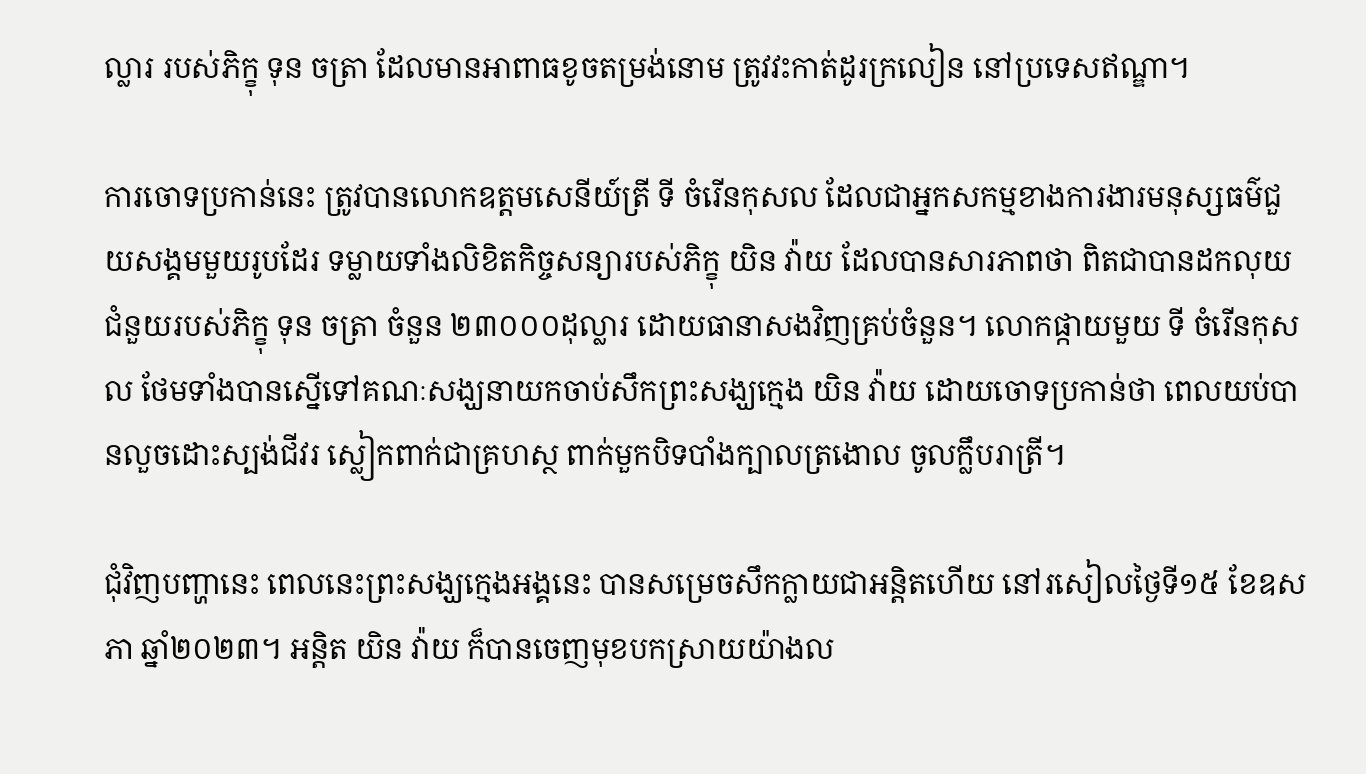ល្លារ របស់ភិក្ខុ ទុន ចត្រា ដែលមានអាពាធខូចតម្រង់នោម ត្រូវវះកាត់ដូរក្រលៀន នៅប្រទេសឥណ្ឌា។

ការចោទប្រកាន់នេះ ត្រូវបានលោកឧត្តមសេនីយ៍ត្រី ទី ចំរើនកុសល ដែលជាអ្នកសកម្មខាងការងារមនុស្សធម៌ជួយសង្គមមួយរូបដែរ ទម្លាយទាំងលិខិតកិច្ចសន្យារបស់ភិក្ខុ យិន វ៉ាយ ដែលបានសារភាពថា ពិតជាបានដកលុយជំនួយរបស់ភិក្ខុ ទុន ចត្រា ចំនួន ២៣០០០ដុល្លារ ដោយធានាសងវិញគ្រប់ចំនួន។ លោកផ្កាយមួយ ទី ចំរើនកុសល ថែមទាំងបានស្នើទៅគណៈសង្ឃនាយកចាប់សឹកព្រះសង្ឃក្មេង យិន វ៉ាយ ដោយចោទប្រកាន់ថា ពេលយប់បានលួចដោះស្បង់ជីវរ ស្លៀកពាក់ជាគ្រហស្ថ ពាក់មួកបិទបាំងក្បាលត្រងោល ចូលក្លឹបរាត្រី។

ជុំវិញបញ្ហានេះ ពេលនេះព្រះសង្ឃក្មេងអង្គនេះ បានសម្រេចសឹកក្លាយជាអន្តិតហើយ នៅរសៀលថ្ងៃទី១៥ ខែឧសភា ឆ្នាំ២០២៣។ អន្តិត យិន វ៉ាយ ក៏បានចេញមុខបកស្រាយយ៉ាងល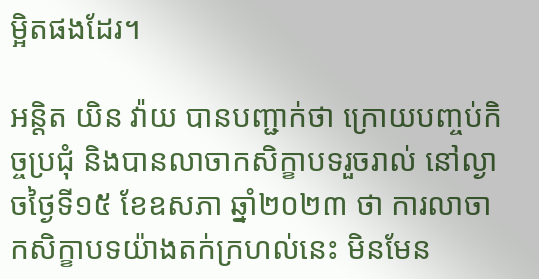ម្អិតផងដែរ។

អន្តិត យិន វ៉ាយ បានបញ្ជាក់ថា ក្រោយបញ្ចប់កិច្ចប្រជុំ និងបានលាចាកសិក្ខាបទរួចរាល់ នៅល្ងាចថ្ងៃទី១៥ ខែឧសភា ឆ្នាំ២០២៣ ថា ការលាចាកសិក្ខាបទយ៉ាងតក់ក្រហល់នេះ មិនមែន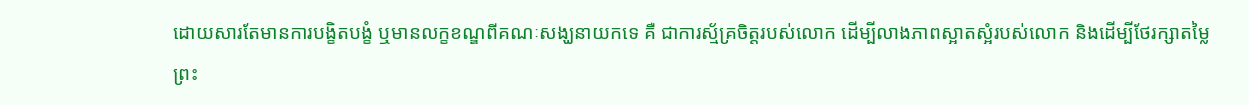ដោយសារតែមានការបង្ខិតបង្ខំ ឬមានលក្ខខណ្ឌពីគណៈសង្ឃនាយកទេ គឺ ជាការស្ម័គ្រចិត្តរបស់លោក ដើម្បីលាងភាពស្អាតស្អំរបស់លោក និងដើម្បីថែរក្សាតម្លៃព្រះ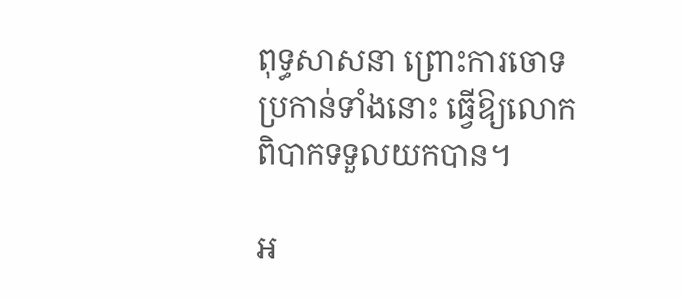ពុទ្ធសាសនា ព្រោះការចោទប្រកាន់ទាំងនោះ ធ្វើឱ្យលោកពិបាកទទួលយកបាន។

អ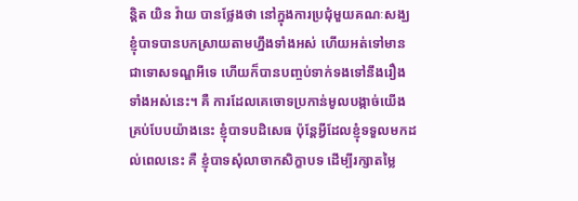ន្តិត យិន វ៉ាយ បានថ្លែងថា នៅក្នុងការប្រជុំមួយគណៈសង្ឃ ខ្ញុំបាទបានបកស្រាយតាមហ្នឹងទាំងអស់ ហើយអត់ទៅមានជាទោសទណ្ឌអីទេ ហើយក៏បានបញ្ចប់ទាក់ទងទៅនឹងរឿងទាំងអស់នេះ។ គឺ ការដែលគេចោទប្រកាន់មូលបង្កាច់យើងគ្រប់បែបយ៉ាងនេះ ខ្ញុំបាទបដិសេធ ប៉ុន្តែអ្វីដែលខ្ញុំទទួលមកដល់ពេលនេះ គឺ ខ្ញុំបាទសុំលាចាកសិក្ខាបទ ដើម្បីរក្សាតម្លៃ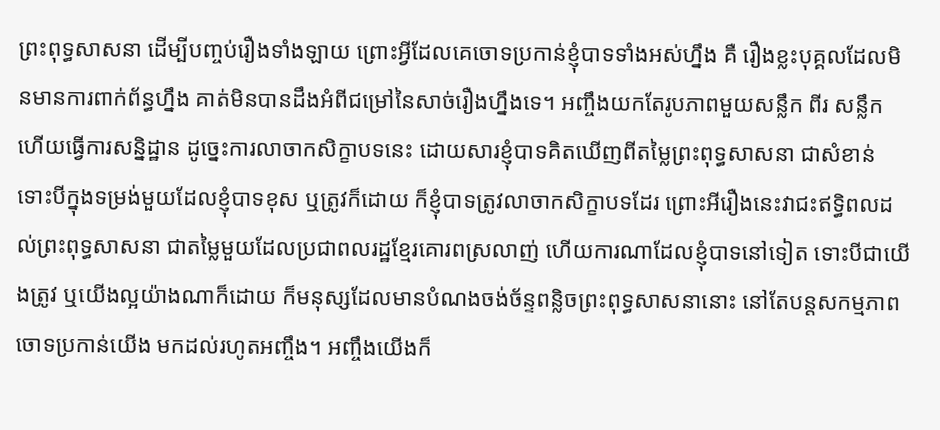ព្រះពុទ្ធសាសនា ដើម្បីបញ្ចប់រឿងទាំងឡាយ ព្រោះអ្វីដែលគេចោទប្រកាន់ខ្ញុំបាទទាំងអស់ហ្នឹង គឺ រឿងខ្លះបុគ្គលដែលមិនមានការពាក់ព័ន្ធហ្នឹង គាត់មិនបានដឹងអំពីជម្រៅនៃសាច់រឿងហ្នឹងទេ។ អញ្ចឹងយកតែរូបភាពមួយសន្លឹក ពីរ សន្លឹក ហើយធ្វើការសន្និដ្ឋាន ដូច្នេះការលាចាកសិក្ខាបទនេះ ដោយសារខ្ញុំបាទគិតឃើញពីតម្លៃព្រះពុទ្ធសាសនា ជាសំខាន់ ទោះបីក្នុងទម្រង់មួយដែលខ្ញុំបាទខុស ឬត្រូវក៏ដោយ ក៏ខ្ញុំបាទត្រូវលាចាកសិក្ខាបទដែរ ព្រោះអីរឿងនេះវាជះឥទ្ធិពលដល់ព្រះពុទ្ធសាសនា ជាតម្លៃមួយដែលប្រជាពលរដ្ឋខ្មែរគោរពស្រលាញ់ ហើយការណាដែលខ្ញុំបាទនៅទៀត ទោះបីជាយើងត្រូវ ឬយើងល្អយ៉ាងណាក៏ដោយ ក៏មនុស្សដែលមានបំណងចង់ច័ន្ទពន្លិចព្រះពុទ្ធសាសនានោះ នៅតែបន្តសកម្មភាពចោទប្រកាន់យើង មកដល់រហូតអញ្ចឹង។ អញ្ចឹងយើងក៏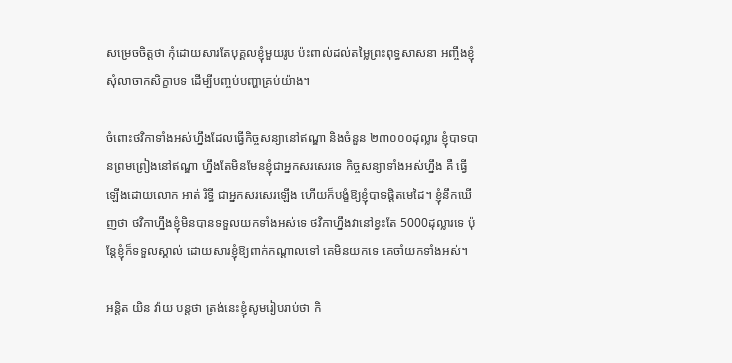សម្រេចចិត្តថា កុំដោយសារតែបុគ្គលខ្ញុំមួយរូប ប៉ះពាល់ដល់តម្លៃព្រះពុទ្ធសាសនា អញ្ចឹងខ្ញុំសុំលាចាកសិក្ខាបទ ដើម្បីបញ្ចប់បញ្ហាគ្រប់យ៉ាង។

ចំពោះថវិកាទាំងអស់ហ្នឹងដែលធ្វើកិច្ចសន្យានៅឥណ្ឌា និងចំនួន ២៣០០០ដុល្លារ ខ្ញុំបាទបានព្រមព្រៀងនៅឥណ្ឌា ហ្នឹងតែមិនមែនខ្ញុំជាអ្នកសរសេរទេ កិច្ចសន្យាទាំងអស់ហ្នឹង គឺ ធ្វើឡើងដោយលោក អាត់ រិទ្ធី ជាអ្នកសរសេរឡើង ហើយក៏បង្ខំឱ្យខ្ញុំបាទផ្ដិតមេដៃ។ ខ្ញុំនឹកឃើញថា ថវិកាហ្នឹងខ្ញុំមិនបានទទួលយកទាំងអស់ទេ ថវិកាហ្នឹងវានៅខ្វះតែ 5000ដុល្លារទេ ប៉ុន្តែខ្ញុំក៏ទទួលស្គាល់ ដោយសារខ្ញុំឱ្យពាក់កណ្ដាលទៅ គេមិនយកទេ គេចាំយកទាំងអស់។

អន្តិត យិន វ៉ាយ បន្តថា ត្រង់នេះខ្ញុំសូមរៀបរាប់ថា កិ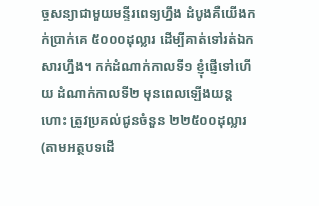ច្ចសន្យាជាមួយមន្ទីរពេទ្យហ្នឹង ដំបូងគឺយើងកក់ប្រាក់គេ ៥០០០ដុល្លារ ដើម្បីគាត់ទៅរត់ឯកសារហ្នឹង។ កក់ដំណាក់កាលទី១ ខ្ញុំផ្ញើទៅហើយ ដំណាក់កាលទី២ មុនពេលឡើងយន្តហោះ ត្រូវប្រគល់ជូនចំនួន ២២៥០០ដុល្លារ (តាមអត្ថបទដើ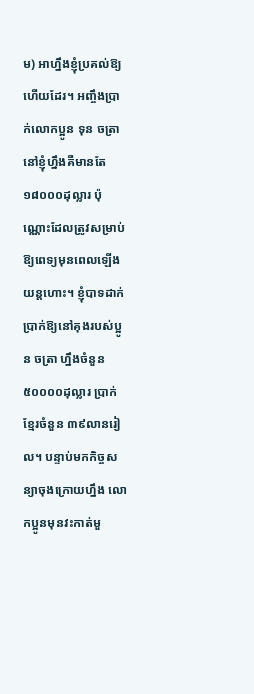ម) អាហ្នឹងខ្ញុំប្រគល់ឱ្យហើយដែរ។ អញ្ចឹងប្រាក់លោកប្អូន ទុន ចត្រា នៅខ្ញុំហ្នឹងគឺមានតែ ១៨០០០ដុល្លារ ប៉ុណ្ណោះដែលត្រូវសម្រាប់ឱ្យពេទ្យមុនពេលឡើងយន្តហោះ។ ខ្ញុំបាទដាក់ប្រាក់ឱ្យនៅគុងរបស់ប្អូន ចត្រា ហ្នឹងចំនួន ៥០០០០ដុល្លារ ប្រាក់ខ្មែរចំនួន ៣៩លានរៀល។ បន្ទាប់មកកិច្ចសន្យាចុងក្រោយហ្នឹង លោកប្អូនមុនវះកាត់មួ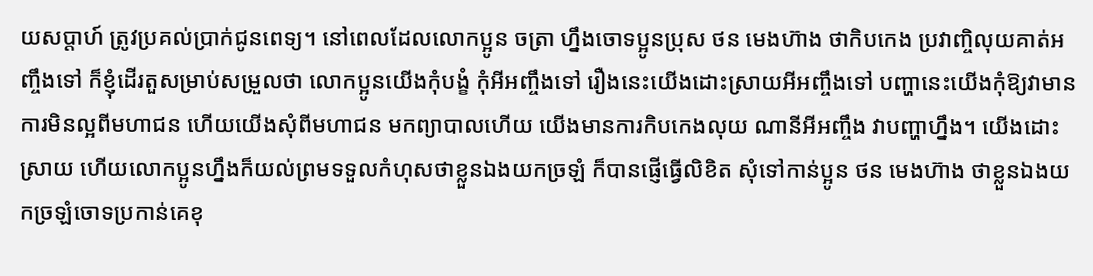យសប្ដាហ៍ ត្រូវប្រគល់ប្រាក់ជូនពេទ្យ។ នៅពេលដែលលោកប្អូន ចត្រា ហ្នឹងចោទប្អូនប្រុស ថន មេងហ៊ាង ថាកិបកេង ប្រវាញ្ចិលុយគាត់អញ្ចឹងទៅ ក៏ខ្ញុំដើរតួសម្រាប់សម្រួលថា លោកប្អូនយើងកុំបង្ខំ កុំអីអញ្ចឹងទៅ រឿងនេះយើងដោះស្រាយអីអញ្ចឹងទៅ បញ្ហានេះយើងកុំឱ្យវាមានការមិនល្អពីមហាជន ហើយយើងសុំពីមហាជន មកព្យាបាលហើយ យើងមានការកិបកេងលុយ ណានីអីអញ្ចឹង វាបញ្ហាហ្នឹង។ យើងដោះស្រាយ ហើយលោកប្អូនហ្នឹងក៏យល់ព្រមទទួលកំហុសថាខ្លួនឯងយកច្រឡំ ក៏បានផ្ញើធ្វើលិខិត សុំទៅកាន់ប្អូន ថន មេងហ៊ាង ថាខ្លួនឯងយកច្រឡំចោទប្រកាន់គេខុ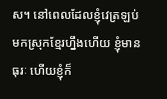ស។ នៅពេលដែលខ្ញុំវេត្រឡប់មកស្រុកខ្មែរហ្នឹងហើយ ខ្ញុំមានធុរៈ ហើយខ្ញុំក៏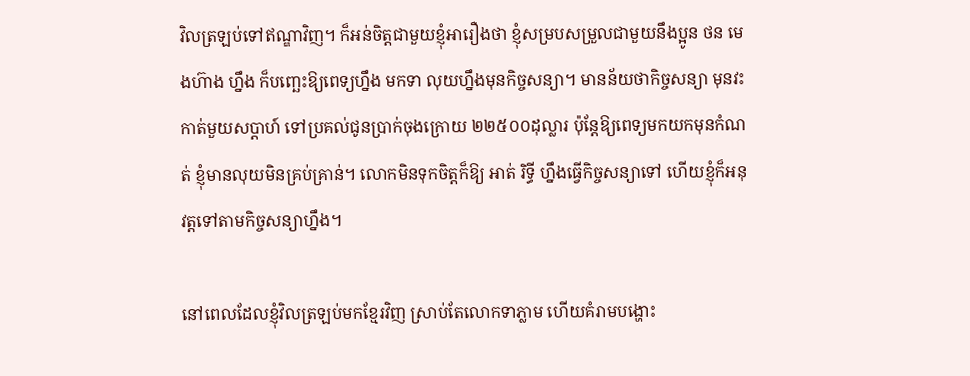វិលត្រឡប់ទៅឥណ្ឌាវិញ។ ក៏អន់ចិត្តជាមួយខ្ញុំអារឿងថា ខ្ញុំសម្របសម្រួលជាមួយនឹងប្អូន ថន មេងហ៊ាង ហ្នឹង ក៏បញ្ឆេះឱ្យពេទ្យហ្នឹង មកទា លុយហ្នឹងមុនកិច្ចសន្យា។ មានន័យថាកិច្ចសន្យា មុនវះកាត់មួយសប្ដាហ៍ ទៅប្រគល់ជូនប្រាក់ចុងក្រោយ ២២៥០០ដុល្លារ ប៉ុន្តែឱ្យពេទ្យមកយកមុនកំណត់ ខ្ញុំមានលុយមិនគ្រប់គ្រាន់។ លោកមិនទុកចិត្តក៏ឱ្យ អាត់ រិទ្ធី ហ្នឹងធ្វើកិច្ចសន្យាទៅ ហើយខ្ញុំក៏អនុវត្តទៅតាមកិច្ចសន្យាហ្នឹង។

នៅពេលដែលខ្ញុំវិលត្រឡប់មកខ្មែរវិញ ស្រាប់តែលោកទាភ្លាម ហើយគំរាមបង្ហោះ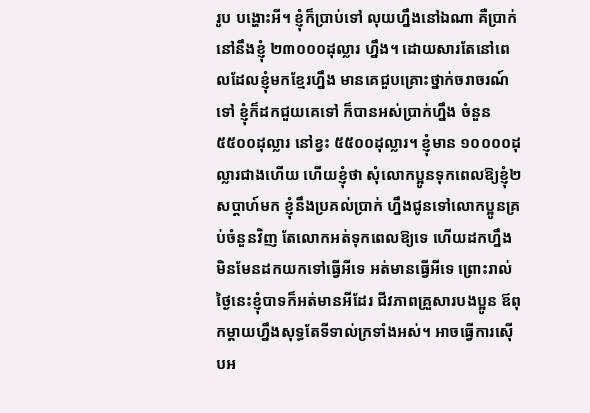រូប បង្ហោះអី។ ខ្ញុំក៏ប្រាប់ទៅ លុយហ្នឹងនៅឯណា គឺប្រាក់នៅនឹងខ្ញុំ ២៣០០០ដុល្លារ ហ្នឹង។ ដោយសារតែនៅពេលដែលខ្ញុំមកខ្មែរហ្នឹង មានគេជួបគ្រោះថ្នាក់ចរាចរណ៍ទៅ ខ្ញុំក៏ដកជួយគេទៅ ក៏បានអស់ប្រាក់ហ្នឹង ចំនួន ៥៥០០ដុល្លារ នៅខ្វះ ៥៥០០ដុល្លារ។ ខ្ញុំមាន ១០០០០ដុល្លារជាងហើយ ហើយខ្ញុំថា សុំលោកប្អូនទុកពេលឱ្យខ្ញុំ២សប្ដាហ៍មក ខ្ញុំនឹងប្រគល់ប្រាក់ ហ្នឹងជូនទៅលោកប្អូនគ្រប់ចំនួនវិញ តែលោកអត់ទុកពេលឱ្យទេ ហើយដកហ្នឹងមិនមែនដកយកទៅធ្វើអីទេ អត់មានធ្វើអីទេ ព្រោះរាល់ថ្ងៃនេះខ្ញុំបាទក៏អត់មានអីដែរ ជីវភាពគ្រួសារបងប្អូន ឪពុកម្ដាយហ្នឹងសុទ្ធតែទីទាល់ក្រទាំងអស់។ អាចធ្វើការស៊ើបអ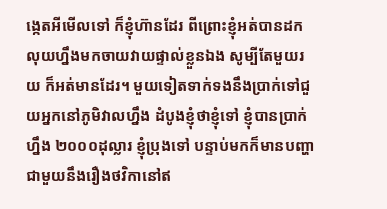ង្កេតអីមើលទៅ ក៏ខ្ញុំហ៊ានដែរ ពីព្រោះខ្ញុំអត់បានដកលុយហ្នឹងមកចាយវាយផ្ទាល់ខ្លួនឯង សូម្បីតែមួយរយ ក៏អត់មានដែរ។ មួយទៀតទាក់ទងនឹងប្រាក់ទៅជួយអ្នកនៅភូមិវាលហ្នឹង ដំបូងខ្ញុំថាខ្ញុំទៅ ខ្ញុំបានប្រាក់ហ្នឹង ២០០០ដុល្លារ ខ្ញុំប្រុងទៅ បន្ទាប់មកក៏មានបញ្ហាជាមួយនឹងរឿងថវិកានៅឥ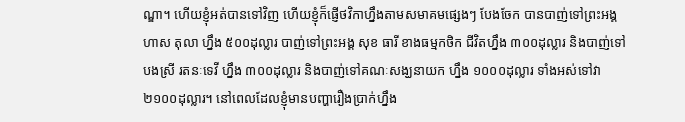ណ្ឌា។ ហើយខ្ញុំអត់បានទៅវិញ ហើយខ្ញុំក៏ផ្ញើថវិកាហ្នឹងតាមសមាគមផ្សេងៗ បែងចែក បានបាញ់ទៅព្រះអង្គ ហាស តុលា ហ្នឹង ៥០០ដុល្លារ បាញ់ទៅព្រះអង្គ សុខ ធារី ខាងធម្មកថិក ជីវិតហ្នឹង ៣០០ដុល្លារ និងបាញ់ទៅបងស្រី រតនៈទេវី ហ្នឹង ៣០០ដុល្លារ និងបាញ់ទៅគណៈសង្ឃនាយក ហ្នឹង ១០០០ដុល្លារ ទាំងអស់ទៅវា ២១០០ដុល្លារ។ នៅពេលដែលខ្ញុំមានបញ្ហារឿងប្រាក់ហ្នឹង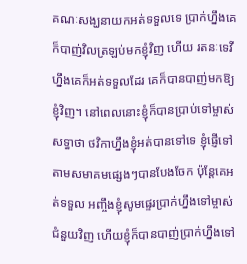គណៈសង្ឃនាយកអត់ទទួលទេ ប្រាក់ហ្នឹងគេក៏បាញ់វិលត្រឡប់មកខ្ញុំវិញ ហើយ រតនៈទេវី ហ្នឹងគេក៏អត់ទទួលដែរ គេក៏បានបាញ់មកឱ្យខ្ញុំវិញ។ នៅពេលនោះខ្ញុំក៏បានប្រាប់ទៅម្ចាស់សទ្ធាថា ថវិកាហ្នឹងខ្ញុំអត់បានទៅទេ ខ្ញុំផ្ញើទៅតាមសមាគមផ្សេងៗបានបែងចែក ប៉ុន្តែគេអត់ទទួល អញ្ចឹងខ្ញុំសូមផ្ទេរប្រាក់ហ្នឹងទៅម្ចាស់ជំនួយវិញ ហើយខ្ញុំក៏បានបាញ់ប្រាក់ហ្នឹងទៅ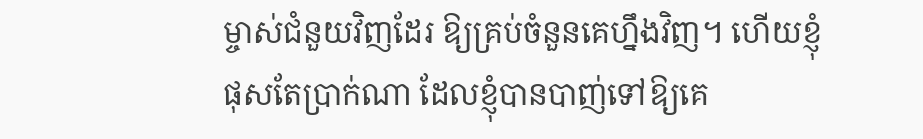ម្ចាស់ជំនួយវិញដែរ ឱ្យគ្រប់ចំនួនគេហ្នឹងវិញ។ ហើយខ្ញុំផុសតែប្រាក់ណា ដែលខ្ញុំបានបាញ់ទៅឱ្យគេ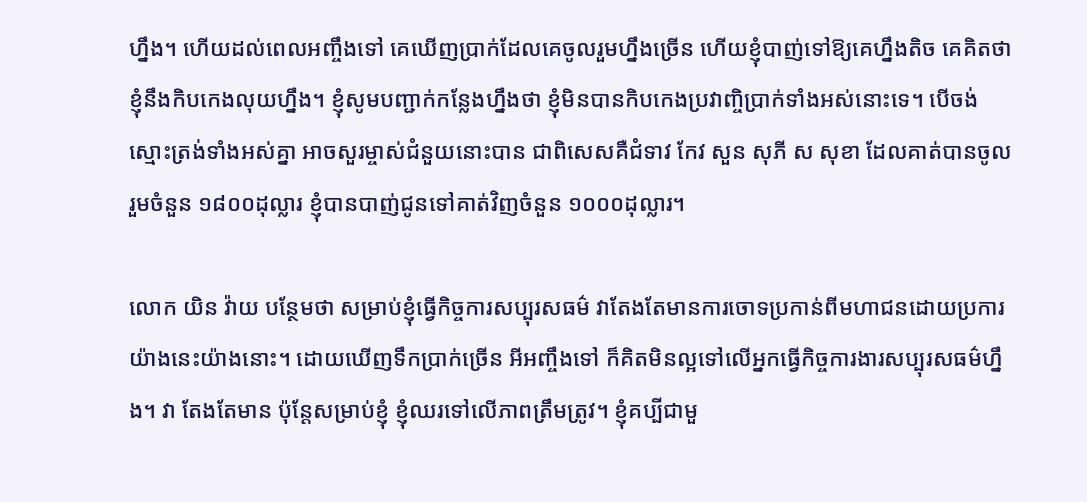ហ្នឹង។ ហើយដល់ពេលអញ្ចឹងទៅ គេឃើញប្រាក់ដែលគេចូលរួមហ្នឹងច្រើន ហើយខ្ញុំបាញ់ទៅឱ្យគេហ្នឹងតិច គេគិតថាខ្ញុំនឹងកិបកេងលុយហ្នឹង។ ខ្ញុំសូមបញ្ជាក់កន្លែងហ្នឹងថា ខ្ញុំមិនបានកិបកេងប្រវាញ្ចិប្រាក់ទាំងអស់នោះទេ។ បើចង់ស្មោះត្រង់ទាំងអស់គ្នា អាចសួរម្ចាស់ជំនួយនោះបាន ជាពិសេសគឺជំទាវ កែវ សួន សុភី ស សុខា ដែលគាត់បានចូលរួមចំនួន ១៨០០ដុល្លារ ខ្ញុំបានបាញ់ជូនទៅគាត់វិញចំនួន ១០០០ដុល្លារ។

លោក យិន វ៉ាយ បន្ថែមថា សម្រាប់ខ្ញុំធ្វើកិច្ចការសប្បុរសធម៌ វាតែងតែមានការចោទប្រកាន់ពីមហាជនដោយប្រការយ៉ាងនេះយ៉ាងនោះ។ ដោយឃើញទឹកប្រាក់ច្រើន អីអញ្ចឹងទៅ ក៏គិតមិនល្អទៅលើអ្នកធ្វើកិច្ចការងារសប្បុរសធម៌ហ្នឹង។ វា តែងតែមាន ប៉ុន្តែសម្រាប់ខ្ញុំ ខ្ញុំឈរទៅលើភាពត្រឹមត្រូវ។ ខ្ញុំគប្បីជាមួ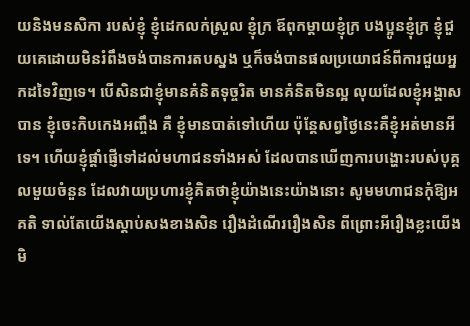យនិងមនសិកា របស់ខ្ញុំ ខ្ញុំដេកលក់ស្រួល ខ្ញុំក្រ ឪពុកម្ដាយខ្ញុំក្រ បងប្អូនខ្ញុំក្រ ខ្ញុំជួយគេដោយមិនរំពឹងចង់បានការតបស្នង ឬក៏ចង់បានផលប្រយោជន៍ពីការជួយអ្នកដទៃវិញទេ។ បើសិនជាខ្ញុំមានគំនិតទុច្ចរិត មានគំនិតមិនល្អ លុយដែលខ្ញុំអង្គាសបាន ខ្ញុំចេះកិបកេងអញ្ចឹង គឺ ខ្ញុំមានបាត់ទៅហើយ ប៉ុន្តែសព្វថ្ងៃនេះគឺខ្ញុំអត់មានអីទេ។ ហើយខ្ញុំផ្ដាំផ្ញើទៅដល់មហាជនទាំងអស់ ដែលបានឃើញការបង្ហោះរបស់បុគ្គលមួយចំនួន ដែលវាយប្រហារខ្ញុំគិតថាខ្ញុំយ៉ាងនេះយ៉ាងនោះ សូមមហាជនកុំឱ្យអគតិ ទាល់តែយើងស្ដាប់សងខាងសិន រឿងដំណើររឿងសិន ពីព្រោះអីរឿងខ្លះយើងមិ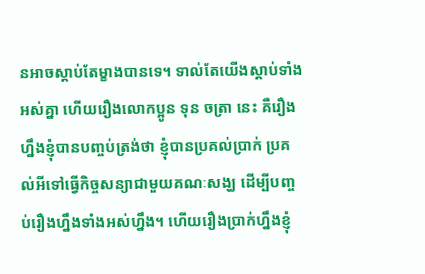នអាចស្ដាប់តែម្ខាងបានទេ។ ទាល់តែយើងស្ដាប់ទាំងអស់គ្នា ហើយរឿងលោកប្អូន ទុន ចត្រា នេះ គឺរឿងហ្នឹងខ្ញុំបានបញ្ចប់ត្រង់ថា ខ្ញុំបានប្រគល់ប្រាក់ ប្រគល់អីទៅធ្វើកិច្ចសន្យាជាមួយគណៈសង្ឃ ដើម្បីបញ្ចប់រឿងហ្នឹងទាំងអស់ហ្នឹង។ ហើយរឿងប្រាក់ហ្នឹងខ្ញុំ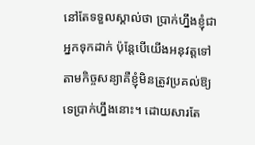នៅតែទទួលស្គាល់ថា ប្រាក់ហ្នឹងខ្ញុំជាអ្នកទុកដាក់ ប៉ុន្តែបើយើងអនុវត្តទៅតាមកិច្ចសន្យាគឺខ្ញុំមិនត្រូវប្រគល់ឱ្យទេប្រាក់ហ្នឹងនោះ។ ដោយសារតែ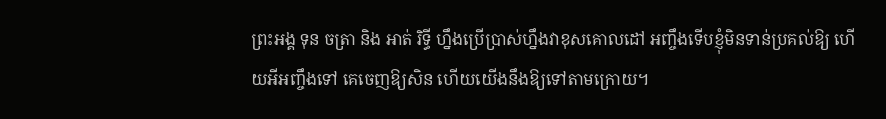ព្រះអង្គ ទុន ចត្រា និង អាត់ រិទ្ធី ហ្នឹងប្រើប្រាស់ហ្នឹងវាខុសគោលដៅ អញ្ចឹងទើបខ្ញុំមិនទាន់ប្រគល់ឱ្យ ហើយអីអញ្ចឹងទៅ គេចេញឱ្យសិន ហើយយើងនឹងឱ្យទៅតាមក្រោយ។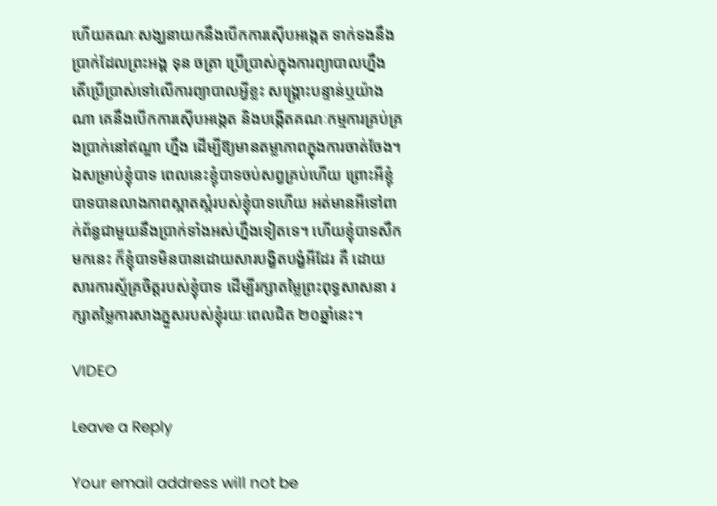ហើយគណៈសង្ឃនាយកនឹងបើកការស៊ើបអង្កេត ទាក់ទងនឹងប្រាក់ដែលព្រះអង្គ ទុន ចត្រា ប្រើប្រាស់ក្នុងការព្យាបាលហ្នឹង តើប្រើប្រាស់ទៅលើការព្យាបាលអ្វីខ្លះ សង្គ្រោះបន្ទាន់ឬយ៉ាងណា គេនឹងបើកការស៊ើបអង្កេត និងបង្កើតគណៈកម្មការគ្រប់គ្រងប្រាក់នៅឥណ្ឌា ហ្នឹង ដើម្បីឱ្យមានតម្លាភាពក្នុងការចាត់ចែង។ ឯសម្រាប់ខ្ញុំបាទ ពេលនេះខ្ញុំបាទចប់សព្វគ្រប់ហើយ ព្រោះអីខ្ញុំបាទបានលាងភាពស្អាតស្អំរបស់ខ្ញុំបាទហើយ អត់មានអីទៅពាក់ព័ន្ធជាមួយនឹងប្រាក់ទាំងអស់ហ្នឹងទៀតទេ។ ហើយខ្ញុំបាទសឹកមកនេះ ក៏ខ្ញុំបាទមិនបានដោយសារបង្ខិតបង្ខំអីដែរ គឺ ដោយសារការស្ម័គ្រចិត្តរបស់ខ្ញុំបាទ ដើម្បីរក្សាតម្លៃព្រះពុទ្ធសាសនា រក្សាតម្លៃការសាងភ្នួសរបស់ខ្ញុំរយៈពេលជិត ២០ឆ្នាំនេះ។

VIDEO

Leave a Reply

Your email address will not be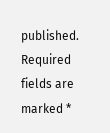published. Required fields are marked *